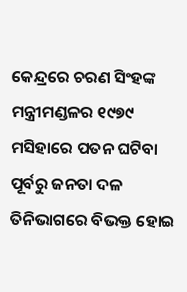କେନ୍ଦ୍ରରେ ଚରଣ ସିଂହଙ୍କ ମନ୍ତ୍ରୀମଣ୍ଡଳର ୧୯୭୯ ମସିହାରେ ପତନ ଘଟିବା ପୂର୍ବରୁ ଜନତା ଦଳ ତିନିଭାଗରେ ବିଭକ୍ତ ହୋଇ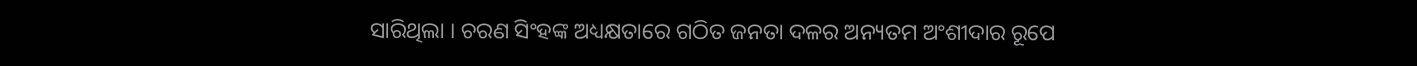ସାରିଥିଲା । ଚରଣ ସିଂହଙ୍କ ଅଧ୍ୟକ୍ଷତାରେ ଗଠିତ ଜନତା ଦଳର ଅନ୍ୟତମ ଅଂଶୀଦାର ରୂପେ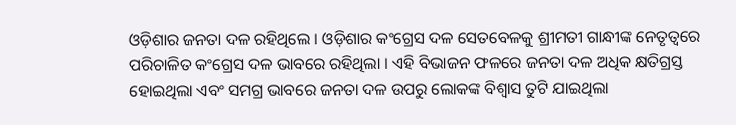ଓଡ଼ିଶାର ଜନତା ଦଳ ରହିଥିଲେ । ଓଡ଼ିଶାର କଂଗ୍ରେସ ଦଳ ସେତବେଳକୁ ଶ୍ରୀମତୀ ଗାନ୍ଧୀଙ୍କ ନେତୃତ୍ୱରେ ପରିଚାଳିତ କଂଗ୍ରେସ ଦଳ ଭାବରେ ରହିଥିଲା । ଏହି ବିଭାଜନ ଫଳରେ ଜନତା ଦଳ ଅଧିକ କ୍ଷତିଗ୍ରସ୍ତ ହୋଇଥିଲା ଏବଂ ସମଗ୍ର ଭାବରେ ଜନତା ଦଳ ଉପରୁ ଲୋକଙ୍କ ବିଶ୍ୱାସ ତୁଟି ଯାଇଥିଲା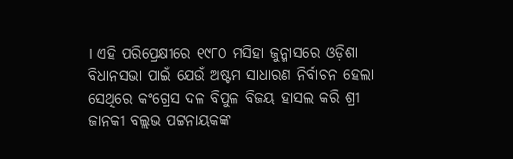। ଏହି ପରିପ୍ରେକ୍ଷୀରେ ୧୯୮୦ ମସିହା ଜୁନ୍ମାସରେ ଓଡ଼ିଶା ବିଧାନସଭା ପାଇଁ ଯେଉଁ ଅଷ୍ଟମ ସାଧାରଣ ନିର୍ବାଚନ ହେଲା ସେଥିରେ କଂଗ୍ରେସ ଦଳ ବିପୁଳ ବିଜୟ ହାସଲ କରି ଶ୍ରୀ ଜାନକୀ ବଲ୍ଲଭ ପଟ୍ଟନାୟକଙ୍କ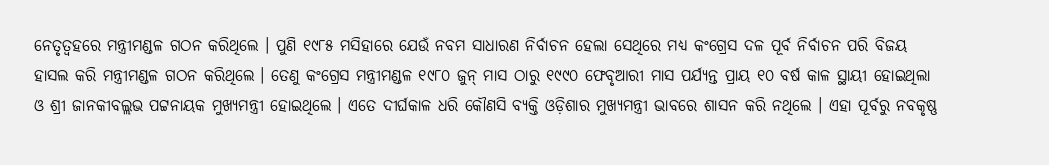ନେତୃତ୍ୱହରେ ମନ୍ତ୍ରୀମଣ୍ଡଳ ଗଠନ କରିଥିଲେ । ପୁଣି ୧୯୮୫ ମସିହାରେ ଯେଉଁ ନବମ ସାଧାରଣ ନିର୍ବାଚନ ହେଲା ସେଥିରେ ମଧ୍ୟ କଂଗ୍ରେସ ଦଳ ପୂର୍ବ ନିର୍ବାଚନ ପରି ବିଜୟ ହାସଲ କରି ମନ୍ତ୍ରୀମଣ୍ଡଳ ଗଠନ କରିଥିଲେ । ତେଣୁ କଂଗ୍ରେସ ମନ୍ତ୍ରୀମଣ୍ଡଳ ୧୯୮୦ ଜୁନ୍ ମାସ ଠାରୁ ୧୯୯୦ ଫେବୃଆରୀ ମାସ ପର୍ଯ୍ୟନ୍ତ ପ୍ରାୟ ୧୦ ବର୍ଷ କାଳ ସ୍ଥାୟୀ ହୋଇଥିଲା ଓ ଶ୍ରୀ ଜାନକୀବଲ୍ଲଭ ପଟ୍ଟନାୟକ ମୁଖ୍ୟମନ୍ତ୍ରୀ ହୋଇଥିଲେ । ଏତେ ଦୀର୍ଘକାଳ ଧରି କୌଣସି ବ୍ୟକ୍ତି ଓଡ଼ିଶାର ମୁଖ୍ୟମନ୍ତ୍ରୀ ଭାବରେ ଶାସନ କରି ନଥିଲେ । ଏହା ପୂର୍ବରୁ ନବକୃଷ୍ଣ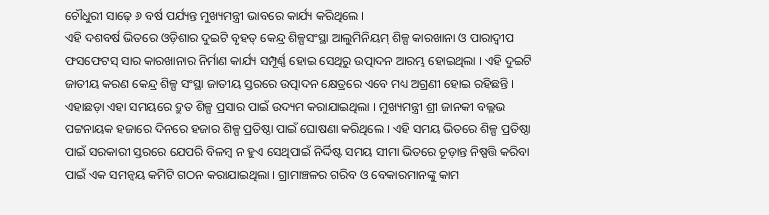ଚୌଧୁରୀ ସାଢ଼େ ୬ ବର୍ଷ ପର୍ଯ୍ୟନ୍ତ ମୁଖ୍ୟମନ୍ତ୍ରୀ ଭାବରେ କାର୍ଯ୍ୟ କରିଥିଲେ ।
ଏହି ଦଶବର୍ଷ ଭିତରେ ଓଡ଼ିଶାର ଦୁଇଟି ବୃହତ୍ କେନ୍ଦ୍ର ଶିଳ୍ପସଂସ୍ଥା ଆଲୁମିନିୟମ୍ ଶିଳ୍ପ କାରଖାନା ଓ ପାରାଦ୍ୱୀପ ଫସଫେଟସ୍ ସାର କାରଖାନାର ନିର୍ମାଣ କାର୍ଯ୍ୟ ସମ୍ପୂର୍ଣ୍ଣ ହୋଇ ସେଥିରୁ ଉତ୍ପାଦନ ଆରମ୍ଭ ହୋଇଥିଲା । ଏହି ଦୁଇଟି ଜାତୀୟ କରଣ କେନ୍ଦ୍ର ଶିଳ୍ପ ସଂସ୍ଥା ଜାତୀୟ ସ୍ତରରେ ଉତ୍ପାଦନ କ୍ଷେତ୍ରରେ ଏବେ ମଧ୍ୟ ଅଗ୍ରଣୀ ହୋଇ ରହିଛନ୍ତି । ଏହାଛଡ଼ା ଏହା ସମୟରେ ଦ୍ରୁତ ଶିଳ୍ପ ପ୍ରସାର ପାଇଁ ଉଦ୍ୟମ କରାଯାଇଥିଲା । ମୁଖ୍ୟମନ୍ତ୍ରୀ ଶ୍ରୀ ଜାନକୀ ବଲ୍ଲଭ ପଟ୍ଟନାୟକ ହଜାରେ ଦିନରେ ହଜାର ଶିଳ୍ପ ପ୍ରତିଷ୍ଠା ପାଇଁ ଘୋଷଣା କରିଥିଲେ । ଏହି ସମୟ ଭିତରେ ଶିଳ୍ପ ପ୍ରତିଷ୍ଠା ପାଇଁ ସରକାରୀ ସ୍ତରରେ ଯେପରି ବିଳମ୍ୱ ନ ହୁଏ ସେଥିପାଇଁ ନିର୍ଦ୍ଦିଷ୍ଟ ସମୟ ସୀମା ଭିତରେ ଚୂଡ଼ାନ୍ତ ନିଷ୍ପତ୍ତି କରିବା ପାଇଁ ଏକ ସମନ୍ୱୟ କମିଟି ଗଠନ କରାଯାଇଥିଲା । ଗ୍ରାମାଞ୍ଚଳର ଗରିବ ଓ ବେକାରମାନଙ୍କୁ କାମ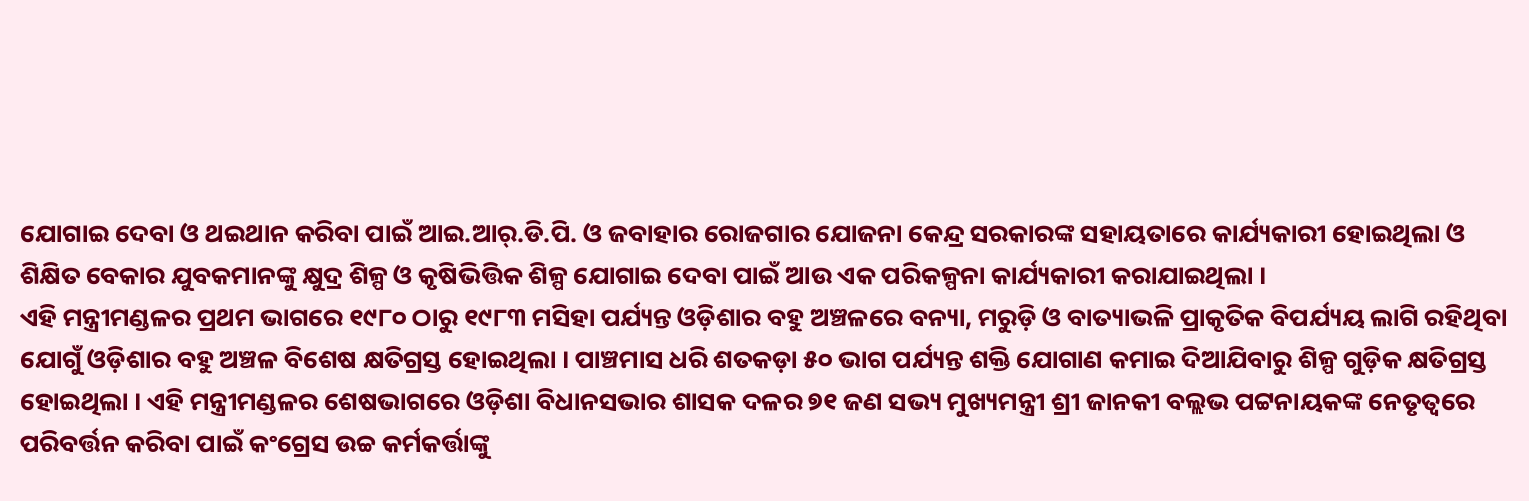ଯୋଗାଇ ଦେବା ଓ ଥଇଥାନ କରିବା ପାଇଁ ଆଇ.ଆର୍.ଡି.ପି. ଓ ଜବାହାର ରୋଜଗାର ଯୋଜନା କେନ୍ଦ୍ର ସରକାରଙ୍କ ସହାୟତାରେ କାର୍ଯ୍ୟକାରୀ ହୋଇଥିଲା ଓ ଶିକ୍ଷିତ ବେକାର ଯୁବକମାନଙ୍କୁ କ୍ଷୁଦ୍ର ଶିଳ୍ପ ଓ କୃଷିଭିତ୍ତିକ ଶିଳ୍ପ ଯୋଗାଇ ଦେବା ପାଇଁ ଆଉ ଏକ ପରିକଳ୍ପନା କାର୍ଯ୍ୟକାରୀ କରାଯାଇଥିଲା ।
ଏହି ମନ୍ତ୍ରୀମଣ୍ଡଳର ପ୍ରଥମ ଭାଗରେ ୧୯୮୦ ଠାରୁ ୧୯୮୩ ମସିହା ପର୍ଯ୍ୟନ୍ତ ଓଡ଼ିଶାର ବହୁ ଅଞ୍ଚଳରେ ବନ୍ୟା, ମରୁଡ଼ି ଓ ବାତ୍ୟାଭଳି ପ୍ରାକୃତିକ ବିପର୍ଯ୍ୟୟ ଲାଗି ରହିଥିବା ଯୋଗୁଁ ଓଡ଼ିଶାର ବହୁ ଅଞ୍ଚଳ ବିଶେଷ କ୍ଷତିଗ୍ରସ୍ତ ହୋଇଥିଲା । ପାଞ୍ଚମାସ ଧରି ଶତକଡ଼ା ୫୦ ଭାଗ ପର୍ଯ୍ୟନ୍ତ ଶକ୍ତି ଯୋଗାଣ କମାଇ ଦିଆଯିବାରୁ ଶିଳ୍ପ ଗୁଡ଼ିକ କ୍ଷତିଗ୍ରସ୍ତ ହୋଇଥିଲା । ଏହି ମନ୍ତ୍ରୀମଣ୍ଡଳର ଶେଷଭାଗରେ ଓଡ଼ିଶା ବିଧାନସଭାର ଶାସକ ଦଳର ୭୧ ଜଣ ସଭ୍ୟ ମୁଖ୍ୟମନ୍ତ୍ରୀ ଶ୍ରୀ ଜାନକୀ ବଲ୍ଲଭ ପଟ୍ଟନାୟକଙ୍କ ନେତୃତ୍ୱରେ ପରିବର୍ତ୍ତନ କରିବା ପାଇଁ କଂଗ୍ରେସ ଉଚ୍ଚ କର୍ମକର୍ତ୍ତାଙ୍କୁ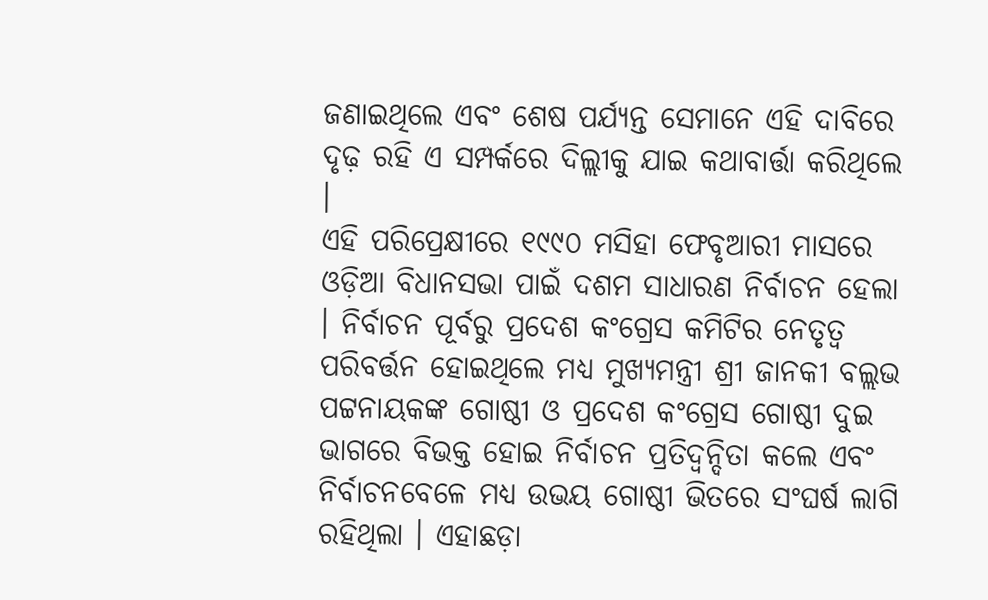ଜଣାଇଥିଲେ ଏବଂ ଶେଷ ପର୍ଯ୍ୟନ୍ତ ସେମାନେ ଏହି ଦାବିରେ ଦୃଢ଼ ରହି ଏ ସମ୍ପର୍କରେ ଦିଲ୍ଲୀକୁ ଯାଇ କଥାବାର୍ତ୍ତା କରିଥିଲେ ।
ଏହି ପରିପ୍ରେକ୍ଷୀରେ ୧୯୯୦ ମସିହା ଫେବୃଆରୀ ମାସରେ ଓଡ଼ିଆ ବିଧାନସଭା ପାଇଁ ଦଶମ ସାଧାରଣ ନିର୍ବାଚନ ହେଲା । ନିର୍ବାଚନ ପୂର୍ବରୁ ପ୍ରଦେଶ କଂଗ୍ରେସ କମିଟିର ନେତୃତ୍ୱ ପରିବର୍ତ୍ତନ ହୋଇଥିଲେ ମଧ୍ୟ ମୁଖ୍ୟମନ୍ତ୍ରୀ ଶ୍ରୀ ଜାନକୀ ବଲ୍ଲଭ ପଟ୍ଟନାୟକଙ୍କ ଗୋଷ୍ଠୀ ଓ ପ୍ରଦେଶ କଂଗ୍ରେସ ଗୋଷ୍ଠୀ ଦୁଇ ଭାଗରେ ବିଭକ୍ତ ହୋଇ ନିର୍ବାଚନ ପ୍ରତିଦ୍ୱନ୍ଦିତା କଲେ ଏବଂ ନିର୍ବାଚନବେଳେ ମଧ୍ୟ ଉଭୟ ଗୋଷ୍ଠୀ ଭିତରେ ସଂଘର୍ଷ ଲାଗି ରହିଥିଲା । ଏହାଛଡ଼ା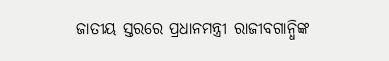ଜାତୀୟ ସ୍ତରରେ ପ୍ରଧାନମନ୍ତ୍ରୀ ରାଜୀବଗାନ୍ଧିଙ୍କ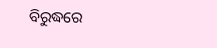ବିରୁଦ୍ଧରେ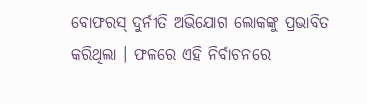ବୋଫରସ୍ ଦୁର୍ନୀତି ଅଭିଯୋଗ ଲୋକଙ୍କୁ ପ୍ରଭାବିତ କରିଥିଲା । ଫଳରେ ଏହି ନିର୍ବାଚନରେ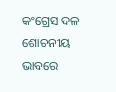କଂଗ୍ରେସ ଦଳ ଶୋଚନୀୟ ଭାବରେ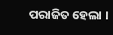ପରାଜିତ ହେଲା ।